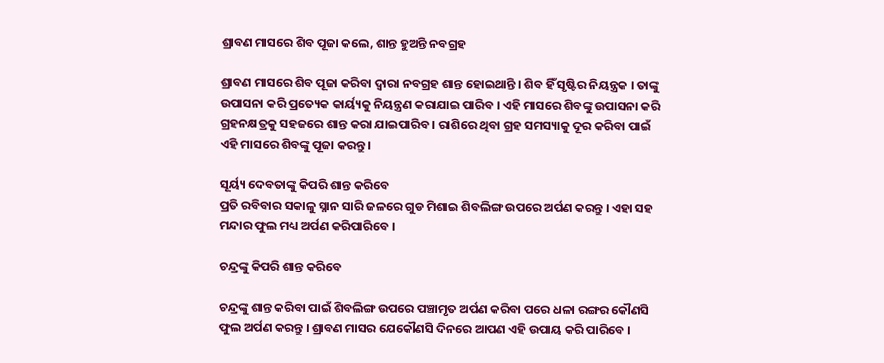ଶ୍ରାବଣ ମାସରେ ଶିବ ପୂଜା କଲେ, ଶାନ୍ତ ହୁଅନ୍ତି ନବଗ୍ରହ

ଶ୍ରାବଣ ମାସରେ ଶିବ ପୂଜା କରିବା ଦ୍ୱାରା ନବଗ୍ରହ ଶାନ୍ତ ହୋଇଥାନ୍ତି । ଶିବ ହିଁ ସୃଷ୍ଟିର ନିୟନ୍ତ୍ରକ । ତାଙ୍କୁ ଉପାସନା କରି ପ୍ରତ୍ୟେକ କାର୍ୟ୍ୟକୁ ନିୟନ୍ତ୍ରଣ କରାଯାଇ ପାରିବ । ଏହି ମାସରେ ଶିବଙ୍କୁ ଉପାସନା କରି ଗ୍ରହନକ୍ଷତ୍ରକୁ ସହଜରେ ଶାନ୍ତ କରା ଯାଇପାରିବ । ରାଶିରେ ଥିବା ଗ୍ରହ ସମସ୍ୟାକୁ ଦୂର କରିବା ପାଇଁ ଏହି ମାସରେ ଶିବଙ୍କୁ ପୂଜା କରନ୍ତୁ ।

ସୂର୍ୟ୍ୟ ଦେବତାଙ୍କୁ କିପରି ଶାନ୍ତ କରିବେ
ପ୍ରତି ରବିବାର ସକାଳୁ ସ୍ନାନ ସାରି ଜଳରେ ଗୁଡ ମିଶାଇ ଶିବଲିଙ୍ଗ ଉପରେ ଅର୍ପଣ କରନ୍ତୁ । ଏହା ସହ ମନ୍ଦାର ଫୁଲ ମଧ୍ୟ ଅର୍ପଣ କରିପାରିବେ ।

ଚନ୍ଦ୍ରଙ୍କୁ କିପରି ଶାନ୍ତ କରିବେ

ଚନ୍ଦ୍ରଙ୍କୁ ଶାନ୍ତ କରିବା ପାଇଁ ଶିବଲିଙ୍ଗ ଉପରେ ପଞ୍ଚାମୃତ ଅର୍ପଣ କରିବା ପରେ ଧଳା ରଙ୍ଗର କୌଣସି ଫୁଲ ଅର୍ପଣ କରନ୍ତୁ । ଶ୍ରାବଣ ମାସର ଯେକୌଣସି ଦିନରେ ଆପଣ ଏହି ଉପାୟ କରି ପାରିବେ ।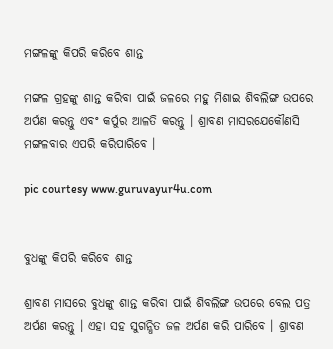ମଙ୍ଗଳଙ୍କୁ କିପରି କରିବେ ଶାନ୍ତ

ମଙ୍ଗଳ ଗ୍ରହଙ୍କୁ ଶାନ୍ତ କରିବା ପାଇଁ ଜଳରେ ମହୁ ମିଶାଇ ଶିବଲିଙ୍ଗ ଉପରେ ଅର୍ପଣ କରନ୍ତୁ ଏବଂ କର୍ପୁର ଆଳତି କରନ୍ତୁ । ଶ୍ରାବଣ ମାସରଯେକୌଣସି ମଙ୍ଗଳବାର ଏପରି କରିପାରିବେ ।

pic courtesy www.guruvayur4u.com


ବୁଧଙ୍କୁ କିପରି କରିବେ ଶାନ୍ତ

ଶ୍ରାବଣ ମାସରେ ବୁଧଙ୍କୁ ଶାନ୍ତ କରିବା ପାଇଁ ଶିବଲିଙ୍ଗ ଉପରେ ବେଲ ପତ୍ର ଅର୍ପଣ କରନ୍ତୁ । ଏହା ସହ ସୁଗନ୍ଧିତ ଜଳ ଅର୍ପଣ କରି ପାରିବେ । ଶ୍ରାବଣ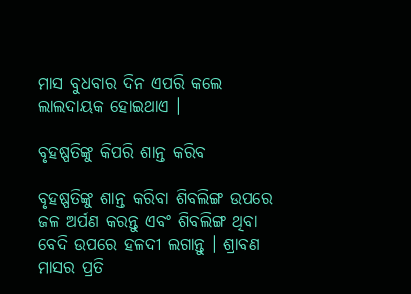ମାସ ବୁଧବାର ଦିନ ଏପରି କଲେ ଲାଲଦାୟକ ହୋଇଥାଏ ।

ବୃହଷ୍ପତିଙ୍କୁ କିପରି ଶାନ୍ତ କରିବ

ବୃହଷ୍ପତିଙ୍କୁ ଶାନ୍ତ କରିବା ଶିବଲିଙ୍ଗ ଉପରେ ଜଳ ଅର୍ପଣ କରନ୍ତୁ ଏବଂ ଶିବଲିଙ୍ଗ ଥିବା ବେଦି ଉପରେ ହଳଦୀ ଲଗାନ୍ତୁ । ଶ୍ରାବଣ ମାସର ପ୍ରତି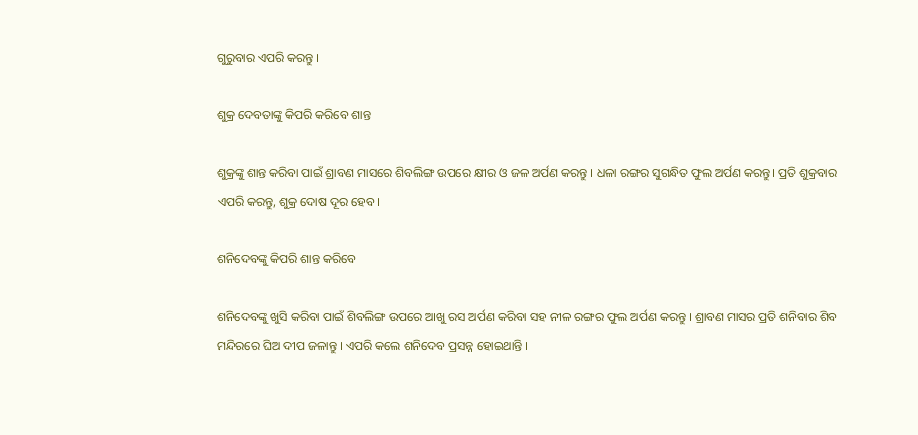ଗୁରୁବାର ଏପରି କରନ୍ତୁ ।

ଶୁକ୍ର ଦେବତାଙ୍କୁ କିପରି କରିବେ ଶାନ୍ତ

ଶୁକ୍ରଙ୍କୁ ଶାନ୍ତ କରିବା ପାଇଁ ଶ୍ରାବଣ ମାସରେ ଶିବଲିଙ୍ଗ ଉପରେ କ୍ଷୀର ଓ ଜଳ ଅର୍ପଣ କରନ୍ତୁ । ଧଳା ରଙ୍ଗର ସୁଗନ୍ଧିତ ଫୁଲ ଅର୍ପଣ କରନ୍ତୁ। ପ୍ରତି ଶୁକ୍ରବାର ଏପରି କରନ୍ତୁ, ଶୁକ୍ର ଦୋଷ ଦୂର ହେବ ।

ଶନିଦେବଙ୍କୁ କିପରି ଶାନ୍ତ କରିବେ

ଶନିଦେବଙ୍କୁ ଖୁସି କରିବା ପାଇଁ ଶିବଲିଙ୍ଗ ଉପରେ ଆଖୁ ରସ ଅର୍ପଣ କରିବା ସହ ନୀଳ ରଙ୍ଗର ଫୁଲ ଅର୍ପଣ କରନ୍ତୁ । ଶ୍ରାବଣ ମାସର ପ୍ରତି ଶନିବାର ଶିବ ମନ୍ଦିରରେ ଘିଅ ଦୀପ ଜଳାନ୍ତୁ । ଏପରି କଲେ ଶନିଦେବ ପ୍ରସନ୍ନ ହୋଇଥାନ୍ତି ।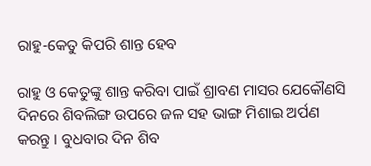ରାହୁ-କେତୁ କିପରି ଶାନ୍ତ ହେବ

ରାହୁ ଓ କେତୁଙ୍କୁ ଶାନ୍ତ କରିବା ପାଇଁ ଶ୍ରାବଣ ମାସର ଯେକୌଣସି ଦିନରେ ଶିବଲିଙ୍ଗ ଉପରେ ଜଳ ସହ ଭାଙ୍ଗ ମିଶାଇ ଅର୍ପଣ କରନ୍ତୁ । ବୁଧବାର ଦିନ ଶିବ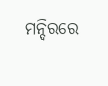ମନ୍ଦିରରେ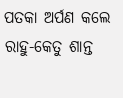ପତକା ଅର୍ପଣ କଲେ ରାହୁ-କେତୁ ଶାନ୍ତ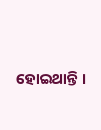ହୋଇଥାନ୍ତି ।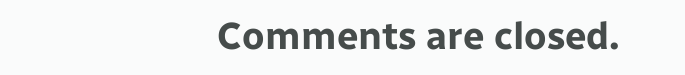Comments are closed.